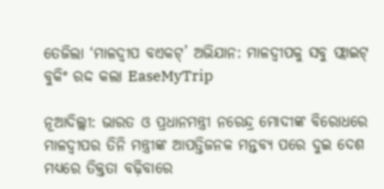ତେଜିଲା ‘ମାଳଦ୍ୱୀପ ବଏକଟ୍’ ଅଭିଯାନ: ମାଳଦ୍ୱୀପକୁ ସବୁ ଫ୍ଲାଇଟ୍ ବୁକିଂ ରଦ୍ଦ କଲା EaseMyTrip

ନୂଆଦିଲ୍ଲୀ: ଭାରତ ଓ ପ୍ରଧାନମନ୍ତ୍ରୀ ନରେନ୍ଦ୍ର ମୋଦୀଙ୍କ ବିରୋଧରେ ମାଳଦ୍ୱୀପର ତିନି ମନ୍ତ୍ରୀଙ୍କ ଆପତ୍ତିଜନକ ମନ୍ତବ୍ୟ ପରେ ଦୁଇ ଦେଶ ମଧ୍ୟରେ ତିକ୍ତତା ବଢ଼ିବାରେ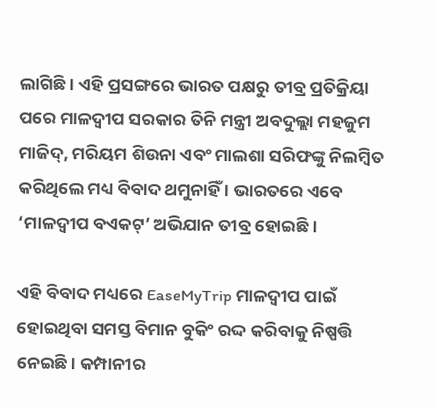ଲାଗିଛି। ଏହି ପ୍ରସଙ୍ଗରେ ଭାରତ ପକ୍ଷରୁ ତୀବ୍ର ପ୍ରତିକ୍ରିୟା ପରେ ମାଳଦ୍ୱୀପ ସରକାର ତିନି ମନ୍ତ୍ରୀ ଅବଦୁଲ୍ଲା ମହଜୁମ ମାଜିଦ୍, ମରିୟମ ଶିଉନା ଏବଂ ମାଲଶା ସରିଫଙ୍କୁ ନିଲମ୍ବିତ କରିଥିଲେ ମଧ୍ୟ ବିବାଦ ଥମୁନାହିଁ । ଭାରତରେ ଏବେ ‘ମାଳଦ୍ୱୀପ ବଏକଟ୍’ ଅଭିଯାନ ତୀବ୍ର ହୋଇଛି ।

ଏହି ବିବାଦ ମଧ୍ୟରେ EaseMyTrip ମାଳଦ୍ୱୀପ ପାଇଁ ହୋଇଥିବା ସମସ୍ତ ବିମାନ ବୁକିଂ ରଦ୍ଦ କରିବାକୁ ନିଷ୍ପତ୍ତି ନେଇଛି। କମ୍ପାନୀର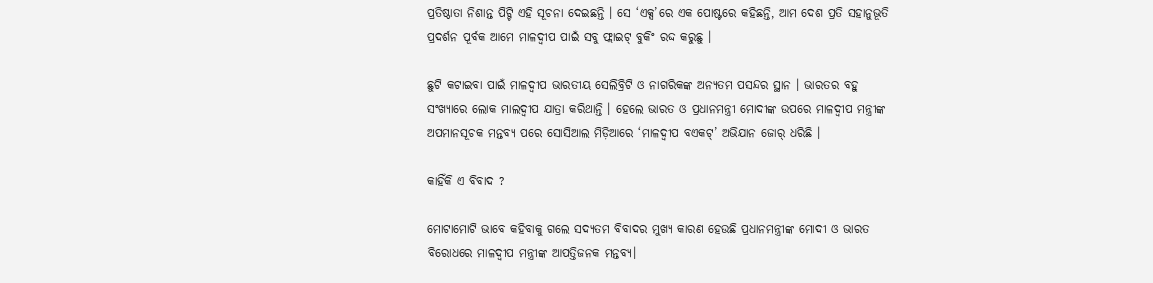ପ୍ରତିଷ୍ଠାତା ନିଶାନ୍ତ ପିଟ୍ଟି ଏହି ସୂଚନା ଦେଇଛନ୍ତି । ସେ ‘ଏକ୍ସ’ରେ ଏକ ପୋଷ୍ଟରେ କହିଛନ୍ତି, ଆମ ଦେଶ ପ୍ରତି ସହାନୁଭୂତି ପ୍ରଦର୍ଶନ ପୂର୍ବକ ଆମେ ମାଳଦ୍ୱୀପ ପାଇଁ ସବୁ ଫ୍ଲାଇଟ୍ ବୁକିଂ ରଦ୍ଦ କରୁଛୁ ।

ଛୁଟି କଟାଇବା ପାଇଁ ମାଳଦ୍ୱୀପ ଭାରତୀୟ ସେଲିବ୍ରିଟି ଓ ନାଗରିକଙ୍କ ଅନ୍ୟତମ ପସନ୍ଦର ସ୍ଥାନ । ଭାରତର ବହୁ ସଂଖ୍ୟାରେ ଲୋକ ମାଲଦ୍ୱୀପ ଯାତ୍ରା କରିଥାନ୍ତି । ହେଲେ ଭାରତ ଓ ପ୍ରଧାନମନ୍ତ୍ରୀ ମୋଦୀଙ୍କ ଉପରେ ମାଳଦ୍ୱୀପ ମନ୍ତ୍ରୀଙ୍କ ଅପମାନସୂଚକ ମନ୍ତବ୍ୟ ପରେ ସୋସିଆଲ ମିଡ଼ିଆରେ ‘ମାଳଦ୍ୱୀପ ବଏକଟ୍’ ଅଭିଯାନ ଜୋର୍ ଧରିଛି ।

କାହିଁକି ଏ ବିବାଦ ?

ମୋଟାମୋଟି ଭାବେ କହିବାକୁ ଗଲେ ସଦ୍ୟତମ ବିବାଦର ମୁଖ୍ୟ କାରଣ ହେଉଛି ପ୍ରଧାନମନ୍ତ୍ରୀଙ୍କ ମୋଦୀ ଓ ଭାରତ ବିରୋଧରେ ମାଳଦ୍ୱୀପ ମନ୍ତ୍ରୀଙ୍କ ଆପତ୍ତିଜନକ ମନ୍ତବ୍ୟ।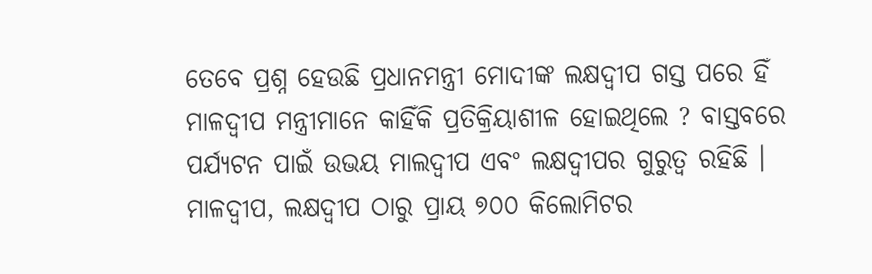ତେବେ ପ୍ରଶ୍ନ ହେଉଛି ପ୍ରଧାନମନ୍ତ୍ରୀ ମୋଦୀଙ୍କ ଲକ୍ଷଦ୍ବୀପ ଗସ୍ତ ପରେ ହିଁ ମାଳଦ୍ୱୀପ ମନ୍ତ୍ରୀମାନେ କାହିଁକି ପ୍ରତିକ୍ରିୟାଶୀଳ ହୋଇଥିଲେ ? ବାସ୍ତବରେ ପର୍ଯ୍ୟଟନ ପାଇଁ ଉଭୟ ମାଲଦ୍ୱୀପ ଏବଂ ଲକ୍ଷଦ୍ବୀପର ଗୁରୁତ୍ବ ରହିଛି । ମାଳଦ୍ୱୀପ, ଲକ୍ଷଦ୍ବୀପ ଠାରୁ ପ୍ରାୟ ୭୦୦ କିଲୋମିଟର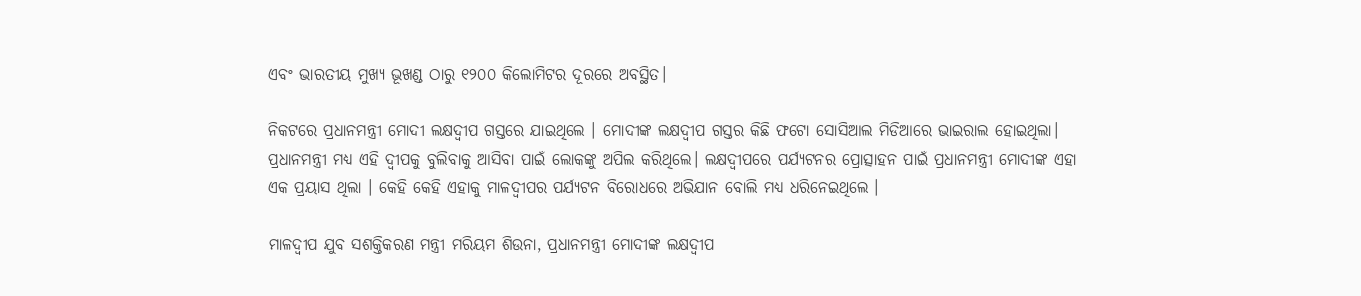ଏବଂ ଭାରତୀୟ ମୁଖ୍ୟ ଭୂଖଣ୍ଡ ଠାରୁ ୧୨୦୦ କିଲୋମିଟର ଦୂରରେ ଅବସ୍ଥିତ।

ନିକଟରେ ପ୍ରଧାନମନ୍ତ୍ରୀ ମୋଦୀ ଲକ୍ଷଦ୍ବୀପ ଗସ୍ତରେ ଯାଇଥିଲେ । ମୋଦୀଙ୍କ ଲକ୍ଷଦ୍ବୀପ ଗସ୍ତର କିଛି ଫଟୋ ସୋସିଆଲ ମିଡିଆରେ ଭାଇରାଲ ହୋଇଥିଲା। ପ୍ରଧାନମନ୍ତ୍ରୀ ମଧ୍ୟ ଏହି ଦ୍ୱୀପକୁ ବୁଲିବାକୁ ଆସିବା ପାଇଁ ଲୋକଙ୍କୁ ଅପିଲ କରିଥିଲେ। ଲକ୍ଷଦ୍ବୀପରେ ପର୍ଯ୍ୟଟନର ପ୍ରୋତ୍ସାହନ ପାଇଁ ପ୍ରଧାନମନ୍ତ୍ରୀ ମୋଦୀଙ୍କ ଏହା ଏକ ପ୍ରୟାସ ଥିଲା । କେହି କେହି ଏହାକୁ ମାଳଦ୍ୱୀପର ପର୍ଯ୍ୟଟନ ବିରୋଧରେ ଅଭିଯାନ ବୋଲି ମଧ୍ୟ ଧରିନେଇଥିଲେ ।

ମାଳଦ୍ୱୀପ ଯୁବ ସଶକ୍ତିକରଣ ମନ୍ତ୍ରୀ ମରିୟମ ଶିଉନା, ପ୍ରଧାନମନ୍ତ୍ରୀ ମୋଦୀଙ୍କ ଲକ୍ଷଦ୍ବୀପ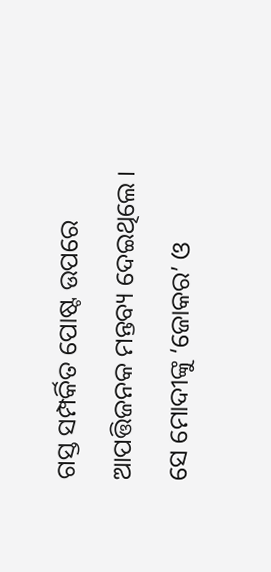ଗସ୍ତ ସମ୍ପର୍କିତ ପୋଷ୍ଟ ଉପରେ ଆପତ୍ତିଜନକ ମନ୍ତବ୍ୟ ଦେଇଥିଲେ । ସେ ମୋଦୀଙ୍କୁ ‘ଜୋକର’ ଓ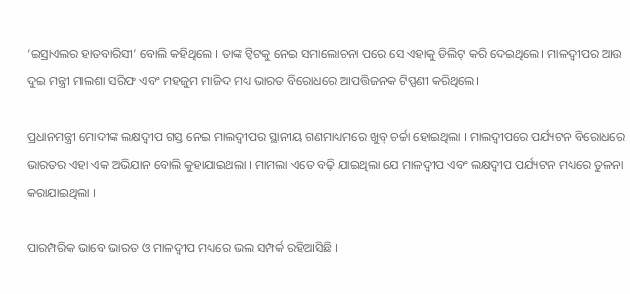‘ଇସ୍ରାଏଲର ହାତବାରିସୀ’ ବୋଲି କହିଥିଲେ । ତାଙ୍କ ଟ୍ୱିଟକୁ ନେଇ ସମାଲୋଚନା ପରେ ସେ ଏହାକୁ ଡିଲିଟ୍ କରି ଦେଇଥିଲେ। ମାଳଦ୍ୱୀପର ଆଉ ଦୁଇ ମନ୍ତ୍ରୀ ମାଲଶା ସରିଫ ଏବଂ ମହଜୁମ ମାଜିଦ ମଧ୍ୟ ଭାରତ ବିରୋଧରେ ଆପତ୍ତିଜନକ ଟିପ୍ପଣୀ କରିଥିଲେ।

ପ୍ରଧାନମନ୍ତ୍ରୀ ମୋଦୀଙ୍କ ଲକ୍ଷଦ୍ବୀପ ଗସ୍ତ ନେଇ ମାଲଦ୍ୱୀପର ସ୍ଥାନୀୟ ଗଣମାଧ୍ୟମରେ ଖୁବ୍ ଚର୍ଚ୍ଚା ହୋଇଥିଲା । ମାଲଦ୍ୱୀପରେ ପର୍ଯ୍ୟଟନ ବିରୋଧରେ ଭାରତର ଏହା ଏକ ଅଭିଯାନ ବୋଲି କୁହାଯାଇଥଲା । ମାମଲା ଏତେ ବଢ଼ି ଯାଇଥିଲା ଯେ ମାଳଦ୍ୱୀପ ଏବଂ ଲକ୍ଷଦ୍ବୀପ ପର୍ଯ୍ୟଟନ ମଧ୍ୟରେ ତୁଳନା କରାଯାଇଥିଲା ।

ପାରମ୍ପରିକ ଭାବେ ଭାରତ ଓ ମାଳଦ୍ୱୀପ ମଧ୍ୟରେ ଭଲ ସମ୍ପର୍କ ରହିଆସିଛି ।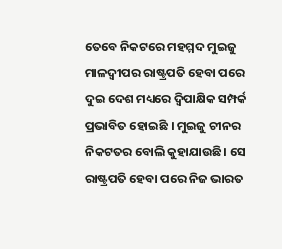ତେବେ ନିକଟରେ ମହମ୍ମଦ ମୁଇଜୁ ମାଳଦ୍ୱୀପର ରାଷ୍ଟ୍ରପତି ହେବା ପରେ ଦୁଇ ଦେଶ ମଧ୍ୟରେ ଦ୍ୱିପାକ୍ଷିକ ସମ୍ପର୍କ ପ୍ରଭାବିତ ହୋଇଛି । ମୁଇଜୁ ଚୀନର ନିକଟତର ବୋଲି କୁହାଯାଉଛି। ସେ ରାଷ୍ଟ୍ରପତି ହେବା ପରେ ନିଜ ଭାରତ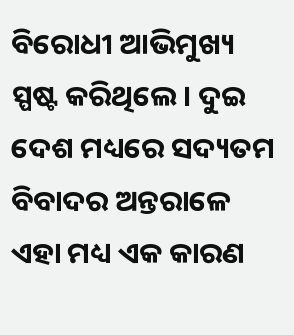ବିରୋଧୀ ଆଭିମୁଖ୍ୟ ସ୍ପଷ୍ଟ କରିଥିଲେ। ଦୁଇ ଦେଶ ମଧ୍ୟରେ ସଦ୍ୟତମ ବିବାଦର ଅନ୍ତରାଳେ ଏହା ମଧ୍ୟ ଏକ କାରଣ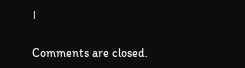।

Comments are closed.